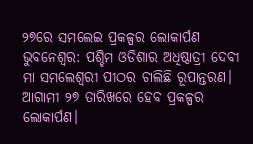୨୭ରେ ସମଲେଇ ପ୍ରକଳ୍ପର ଲୋକାର୍ପଣ
ଭୁବନେଶ୍ବର: ପଶ୍ଚିମ ଓଡିଶାର ଅଧିଷ୍ଠାତ୍ରୀ ଦେବୀ ମା ସମଲେଶ୍ବରୀ ପୀଠର ଚାଲିଛି ରୂପାନ୍ତରଣ। ଆଗାମୀ ୨୭ ତାରିଖରେ ହେବ ପ୍ରକଳ୍ପର ଲୋକାର୍ପଣ।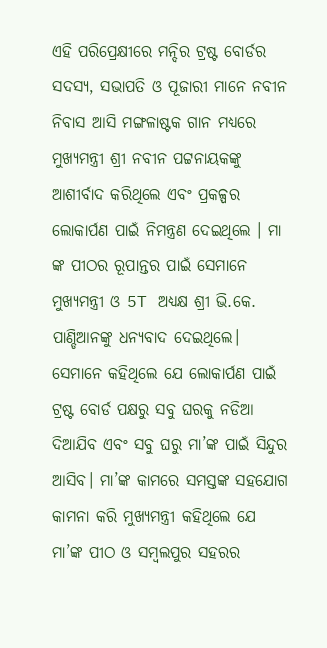ଏହି ପରିପ୍ରେକ୍ଷୀରେ ମନ୍ଦିର ଟ୍ରଷ୍ଟ ବୋର୍ଡର ସଦସ୍ୟ, ସଭାପତି ଓ ପୂଜାରୀ ମାନେ ନବୀନ ନିବାସ ଆସି ମଙ୍ଗଳାଷ୍ଟକ ଗାନ ମଧ୍ୟରେ ମୁଖ୍ୟମନ୍ତ୍ରୀ ଶ୍ରୀ ନବୀନ ପଟ୍ଟନାୟକଙ୍କୁ ଆଶୀର୍ବାଦ କରିଥିଲେ ଏବଂ ପ୍ରକଳ୍ପର ଲୋକାର୍ପଣ ପାଇଁ ନିମନ୍ତ୍ରଣ ଦେଇଥିଲେ । ମା ଙ୍କ ପୀଠର ରୂପାନ୍ତର ପାଇଁ ସେମାନେ ମୁଖ୍ୟମନ୍ତ୍ରୀ ଓ 5T ଅଧ୍ୟକ୍ଷ ଶ୍ରୀ ଭି.କେ. ପାଣ୍ଡିଆନଙ୍କୁ ଧନ୍ୟବାଦ ଦେଇଥିଲେ। ସେମାନେ କହିଥିଲେ ଯେ ଲୋକାର୍ପଣ ପାଇଁ ଟ୍ରଷ୍ଟ ବୋର୍ଡ ପକ୍ଷରୁ ସବୁ ଘରକୁ ନଡିଆ ଦିଆଯିବ ଏବଂ ସବୁ ଘରୁ ମା’ଙ୍କ ପାଇଁ ସିନ୍ଦୁର ଆସିବ। ମା’ଙ୍କ କାମରେ ସମସ୍ତଙ୍କ ସହଯୋଗ କାମନା କରି ମୁଖ୍ୟମନ୍ତ୍ରୀ କହିଥିଲେ ଯେ ମା’ଙ୍କ ପୀଠ ଓ ସମ୍ବଲପୁର ସହରର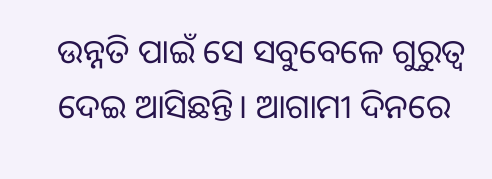ଉନ୍ନତି ପାଇଁ ସେ ସବୁବେଳେ ଗୁରୁତ୍ବ ଦେଇ ଆସିଛନ୍ତି। ଆଗାମୀ ଦିନରେ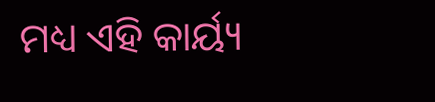ମଧ୍ୟ ଏହି କାର୍ୟ୍ୟ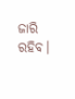ଜାରି ରହିବ।